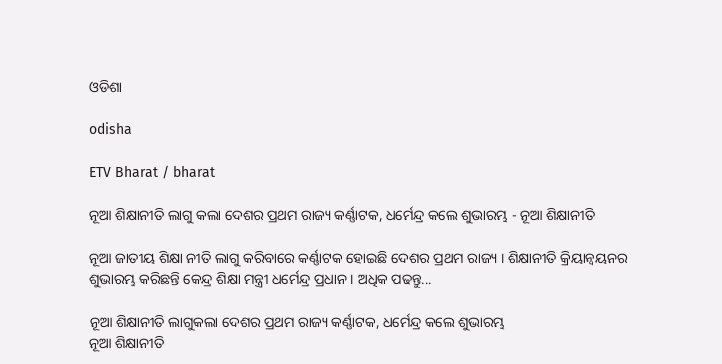ଓଡିଶା

odisha

ETV Bharat / bharat

ନୂଆ ଶିକ୍ଷାନୀତି ଲାଗୁ କଲା ଦେଶର ପ୍ରଥମ ରାଜ୍ୟ କର୍ଣ୍ଣାଟକ, ଧର୍ମେନ୍ଦ୍ର କଲେ ଶୁଭାରମ୍ଭ - ନୂଆ ଶିକ୍ଷାନୀତି

ନୂଆ ଜାତୀୟ ଶିକ୍ଷା ନୀତି ଲାଗୁ କରିବାରେ କର୍ଣ୍ଣାଟକ ହୋଇଛି ଦେଶର ପ୍ରଥମ ରାଜ୍ୟ । ଶିକ୍ଷାନୀତି କ୍ରିୟାନ୍ବୟନର ଶୁଭାରମ୍ଭ କରିଛନ୍ତି କେନ୍ଦ୍ର ଶିକ୍ଷା ମନ୍ତ୍ରୀ ଧର୍ମେନ୍ଦ୍ର ପ୍ରଧାନ । ଅଧିକ ପଢନ୍ତୁ...

ନୂଆ ଶିକ୍ଷାନୀତି ଲାଗୁକଲା ଦେଶର ପ୍ରଥମ ରାଜ୍ୟ କର୍ଣ୍ଣାଟକ, ଧର୍ମେନ୍ଦ୍ର କଲେ ଶୁଭାରମ୍ଭ
ନୂଆ ଶିକ୍ଷାନୀତି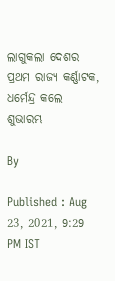ଲାଗୁକଲା ଦେଶର ପ୍ରଥମ ରାଜ୍ୟ କର୍ଣ୍ଣାଟକ, ଧର୍ମେନ୍ଦ୍ର କଲେ ଶୁଭାରମ୍ଭ

By

Published : Aug 23, 2021, 9:29 PM IST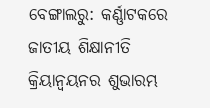ବେଙ୍ଗାଲରୁ: କର୍ଣ୍ଣାଟକରେ ଜାତୀୟ ଶିକ୍ଷାନୀତି କ୍ରିୟାନ୍ବୟନର ଶୁଭାରମ୍ଭ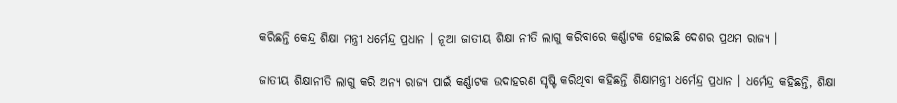କରିଛନ୍ତି କେନ୍ଦ୍ର ଶିକ୍ଷା ମନ୍ତ୍ରୀ ଧର୍ମେନ୍ଦ୍ର ପ୍ରଧାନ । ନୂଆ ଜାତୀୟ ଶିକ୍ଷା ନୀତି ଲାଗୁ କରିବାରେ କର୍ଣ୍ଣାଟକ ହୋଇଛି ଦେଶର ପ୍ରଥମ ରାଜ୍ୟ ।

ଜାତୀୟ ଶିକ୍ଷାନୀତି ଲାଗୁ କରି ଅନ୍ୟ ରାଜ୍ୟ ପାଇଁ କର୍ଣ୍ଣାଟକ ଉଦାହରଣ ସୃଷ୍ଟି କରିଥିବା କହିଛନ୍ତି ଶିକ୍ଷାମନ୍ତ୍ରୀ ଧର୍ମେନ୍ଦ୍ର ପ୍ରଧାନ । ଧର୍ମେନ୍ଦ୍ର କହିଛନ୍ତି, ଶିକ୍ଷା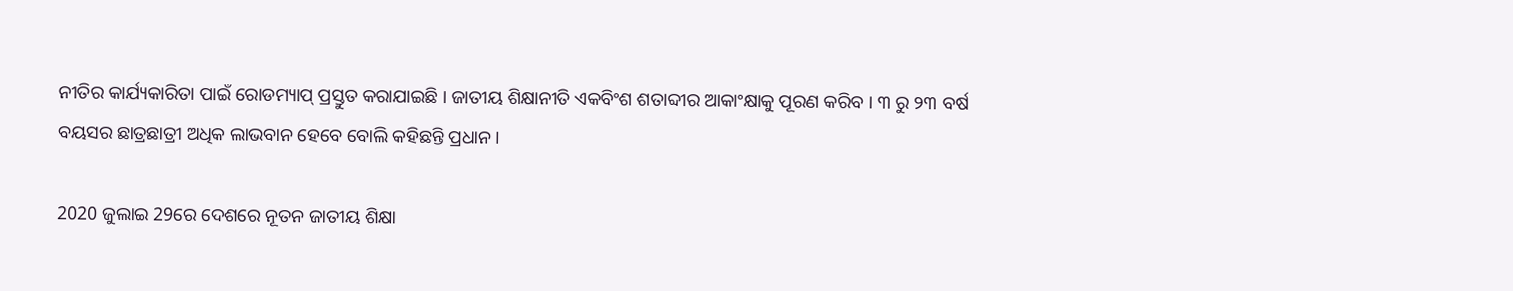ନୀତିର କାର୍ଯ୍ୟକାରିତା ପାଇଁ ରୋଡମ୍ୟାପ୍ ପ୍ରସ୍ତୁତ କରାଯାଇଛି । ଜାତୀୟ ଶିକ୍ଷାନୀତି ଏକବିଂଶ ଶତାବ୍ଦୀର ଆକାଂକ୍ଷାକୁ ପୂରଣ କରିବ । ୩ ରୁ ୨୩ ବର୍ଷ ବୟସର ଛାତ୍ରଛାତ୍ରୀ ଅଧିକ ଲାଭବାନ ହେବେ ବୋଲି କହିଛନ୍ତି ପ୍ରଧାନ ।

2020 ଜୁଲାଇ 29ରେ ଦେଶରେ ନୂତନ ଜାତୀୟ ଶିକ୍ଷା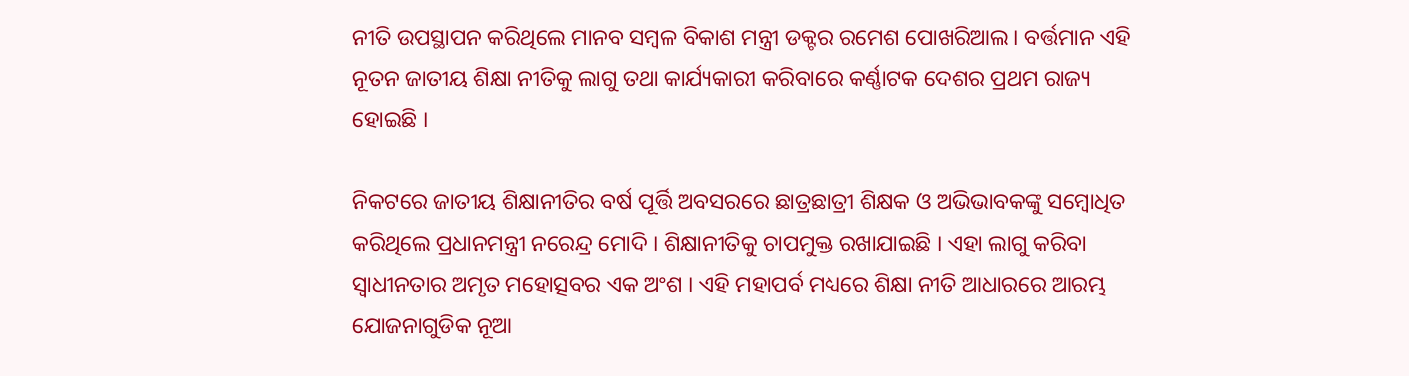ନୀତି ଉପସ୍ଥାପନ କରିଥିଲେ ମାନବ ସମ୍ବଳ ବିକାଶ ମନ୍ତ୍ରୀ ଡକ୍ଟର ରମେଶ ପୋଖରିଆଲ। ବର୍ତ୍ତମାନ ଏହି ନୂତନ ଜାତୀୟ ଶିକ୍ଷା ନୀତିକୁ ଲାଗୁ ତଥା କାର୍ଯ୍ୟକାରୀ କରିବାରେ କର୍ଣ୍ଣାଟକ ଦେଶର ପ୍ରଥମ ରାଜ୍ୟ ହୋଇଛି ।

ନିକଟରେ ଜାତୀୟ ଶିକ୍ଷାନୀତିର ବର୍ଷ ପୂର୍ତ୍ତି ଅବସରରେ ଛାତ୍ରଛାତ୍ରୀ ଶିକ୍ଷକ ଓ ଅଭିଭାବକଙ୍କୁ ସମ୍ବୋଧିତ କରିଥିଲେ ପ୍ରଧାନମନ୍ତ୍ରୀ ନରେନ୍ଦ୍ର ମୋଦି । ଶିକ୍ଷାନୀତିକୁ ଚାପମୁକ୍ତ ରଖାଯାଇଛି । ଏହା ଲାଗୁ କରିବା ସ୍ବାଧୀନତାର ଅମୃତ ମହୋତ୍ସବର ଏକ ଅଂଶ । ଏହି ମହାପର୍ବ ମଧ୍ୟରେ ଶିକ୍ଷା ନୀତି ଆଧାରରେ ଆରମ୍ଭ ଯୋଜନାଗୁଡିକ ନୂଆ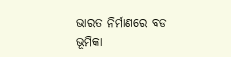ଭାରତ ନିର୍ମାଣରେ ବଡ ଭୂମିକା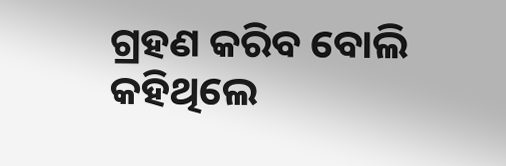ଗ୍ରହଣ କରିବ ବୋଲି କହିଥିଲେ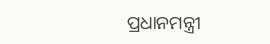ପ୍ରଧାନମନ୍ତ୍ରୀ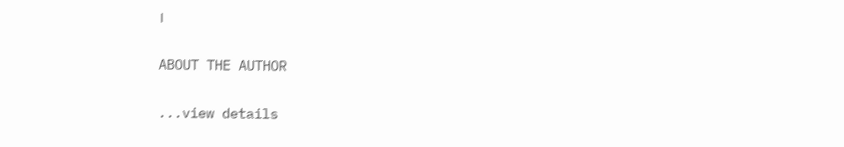।

ABOUT THE AUTHOR

...view details